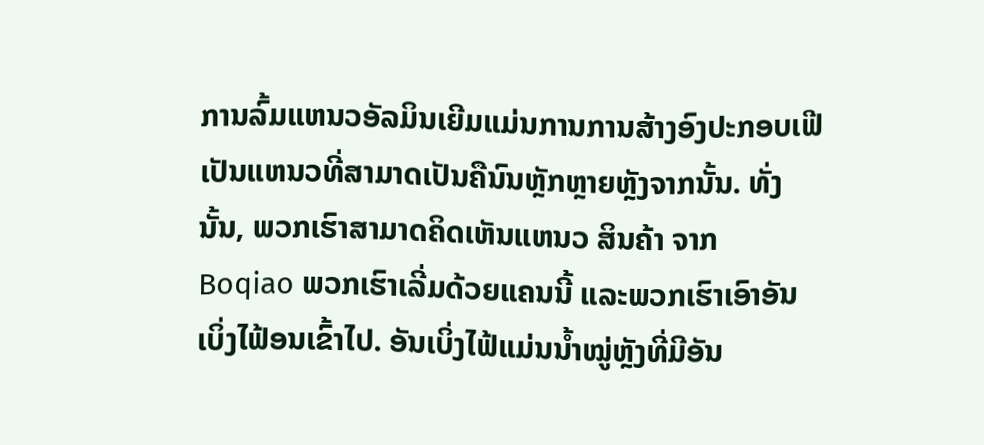ການລົ້ມແຫນວອັລມິນເຍີມແມ່ນການການສ້າງອົງປະກອບເຟີເປັນແຫນວທີ່ສາມາດເປັນຄືນົນຫຼັກຫຼາຍຫຼັງຈາກນັ້ນ. ທັ່ງນັ້ນ, ພວກເຮົາສາມາດຄິດເຫັນແຫນວ ສິນຄ້າ ຈາກ Boqiao ພວກເຮົາເລີ່ມດ້ວຍແຄນນີ້ ແລະພວກເຮົາເອົາອັນເບິ່ງໄຟ້ອນເຂົ້າໄປ. ອັນເບິ່ງໄຟ້ແມ່ນນ້ຳໝູ່ຫຼັງທີ່ມີອັນ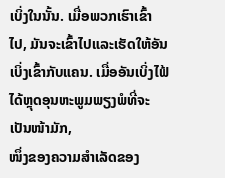ເບິ່ງໃນນັ້ນ. ເມື່ອພວກເຮົາເຂົ້າໄປ, ມັນຈະເຂົ້າໄປແລະເຮັດໃຫ້ອັນເບິ່ງເຂົ້າກັບແຄນ. ເມື່ອອັນເບິ່ງໄຟ້ໄດ້ຫຼຸດອຸນຫະພູມພຽງພໍທີ່ຈະເປັນໜ້າມັກ,
ໜຶ່ງຂອງຄວາມສຳເລັດຂອງ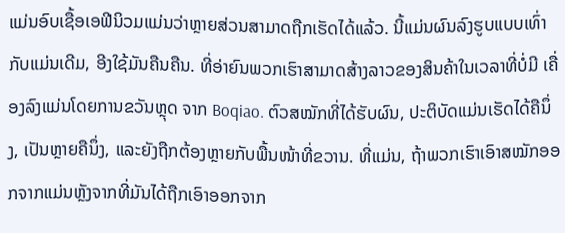ແມ່ນອົບເຊື້ອເອຟີນິວມແມ່ນວ່າຫຼາຍສ່ວນສາມາດຖືກເຮັດໄດ້ແລ້ວ. ນີ້ແມ່ນຜົນລົງຮູບແບບເທົ່າກັບແມ່ນເດີມ, ອີງໃຊ້ມັນຄືນຄືນ. ທີ່ອ່າຍົນພວກເຮົາສາມາດສ້າງລາວຂອງສິນຄ້າໃນເວລາທີ່ບໍ່ມີ ເຄື່ອງລົງແມ່ນໂດຍການຂວັນຫຼຸດ ຈາກ Boqiao. ຕົວສໝັກທີ່ໄດ້ຮັບຜົນ, ປະຕິບັດແມ່ນເຮັດໄດ້ຄືນຶ່ງ, ເປັນຫຼາຍຄືນຶ່ງ, ແລະຍັງຖືກຕ້ອງຫຼາຍກັບພື້ນໜ້າທີ່ຂວານ. ທີ່ແມ່ນ, ຖ້າພວກເຮົາເອົາສໝັກອອກຈາກແມ່ນຫຼັງຈາກທີ່ມັນໄດ້ຖືກເອົາອອກຈາກ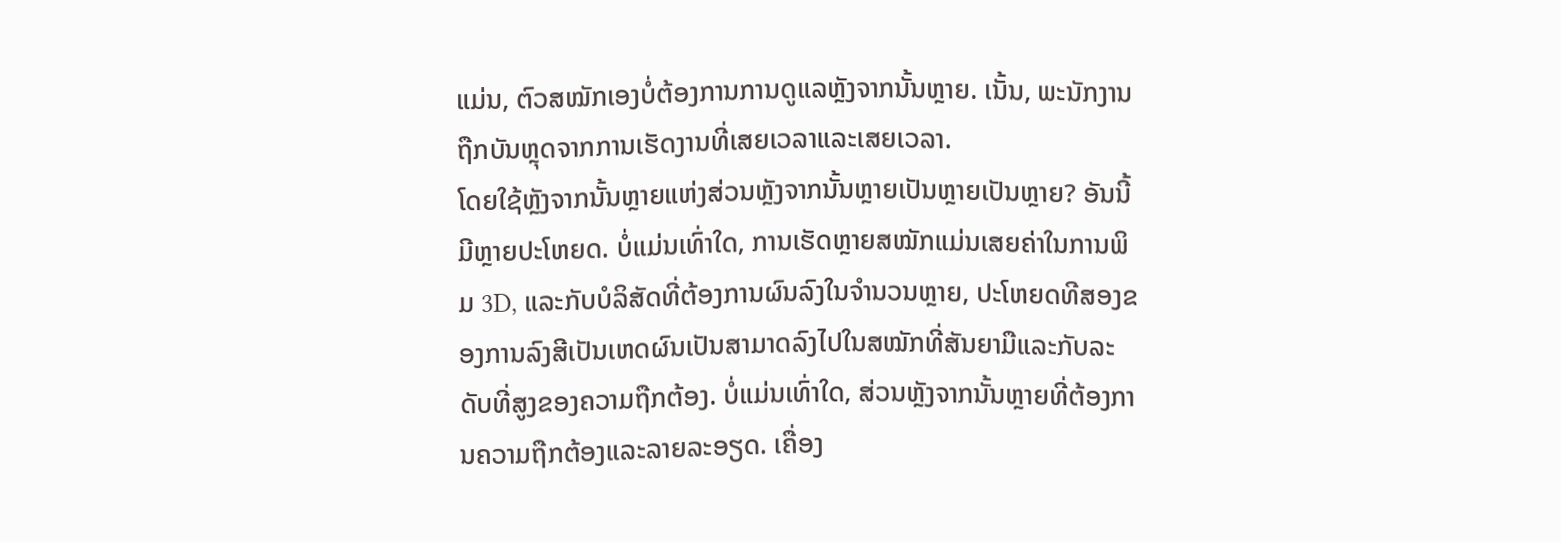ແມ່ນ, ຕົວສໝັກເອງບໍ່ຕ້ອງການການດູແລຫຼັງຈາກນັ້ນຫຼາຍ. ເນັ້ນ, ພະນັກງານຖືກບັນຫຼຸດຈາກການເຮັດງານທີ່ເສຍເວລາແລະເສຍເວລາ.
ໂດຍໃຊ້ຫຼັງຈາກນັ້ນຫຼາຍແຫ່ງສ່ວນຫຼັງຈາກນັ້ນຫຼາຍເປັນຫຼາຍເປັນຫຼາຍ? ອັນນີ້ມີຫຼາຍປະໂຫຍດ. ບໍ່ແມ່ນເທົ່າໃດ, ການເຮັດຫຼາຍສໝັກແມ່ນເສຍຄ່າໃນການພິມ 3D, ແລະກັບບໍລິສັດທີ່ຕ້ອງການຜົນລົງໃນຈຳນວນຫຼາຍ, ປະໂຫຍດທີສອງຂອງການລົງສີເປັນເຫດຜົນເປັນສາມາດລົງໄປໃນສໝັກທີ່ສັນຍາມືແລະກັບລະດັບທີ່ສູງຂອງຄວາມຖືກຕ້ອງ. ບໍ່ແມ່ນເທົ່າໃດ, ສ່ວນຫຼັງຈາກນັ້ນຫຼາຍທີ່ຕ້ອງການຄວາມຖືກຕ້ອງແລະລາຍລະອຽດ. ເຄື່ອງ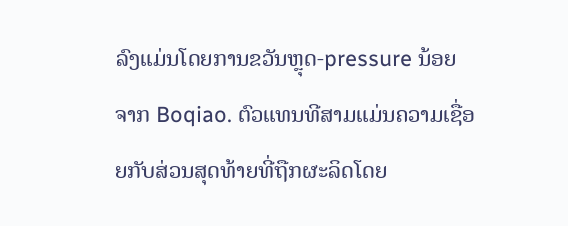ລົງແມ່ນໂດຍການຂວັນຫຼຸດ-pressure ນ້ອຍ ຈາກ Boqiao. ຕົວແທນທີສາມແມ່ນຄວາມເຊື່ອຍກັບສ່ວນສຸດທ້າຍທີ່ຖືກຜະລິດໂດຍ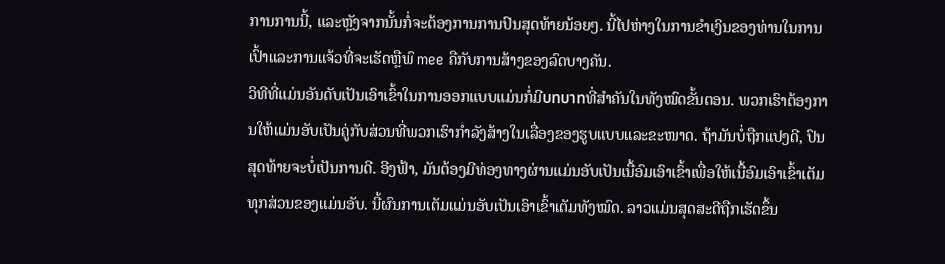ການການນີ້, ແລະຫຼັງຈາກນັ້ນກໍ່ຈະຕ້ອງການການປົນສຸດທ້າຍນ້ອຍໆ. ນີ້ໄປຫ່າງໃນການຂຳເງິນຂອງທ່ານໃນການເປົ້າແລະການແຈ້ວທີ່ຈະເຮັດຫຼືພົ mee ຄືກັບການສ້າງຂອງລົດບາງຄັນ.
ວິທີທີ່ແມ່ນອັນດັບເປັນເອົາເຂົ້າໃນການອອກແບບແມ່ນກໍ່ມີบทบาทທີ່ສຳຄັນໃນທັງໝົດຂັ້ນຕອນ. ພວກເຮົາຕ້ອງການໃຫ້ແມ່ນອັບເປັນຄູ່ກັບສ່ວນທີ່ພວກເຮົາກຳລັງສ້າງໃນເລື່ອງຂອງຮູບແບບແລະຂະໜາດ. ຖ້າມັນບໍ່ຖືກແປງດີ, ປົນສຸດທ້າຍຈະບໍ່ເປັນການດີ. ອີງຟ້າ, ມັນຕ້ອງມີທ່ອງທາງຜ່ານແມ່ນອັບເປັນເນື້ອົມເອົາເຂົ້າເພື່ອໃຫ້ເນື້ອົມເອົາເຂົ້າເຕັມທຸກສ່ວນຂອງແມ່ນອັບ. ນີ້ຜົນການເຕັມແມ່ນອັບເປັນເອົາເຂົ້າເຕັມທັງໝົດ. ລາວແມ່ນສຸດສະດີຖືກເຮັດຂຶ້ນ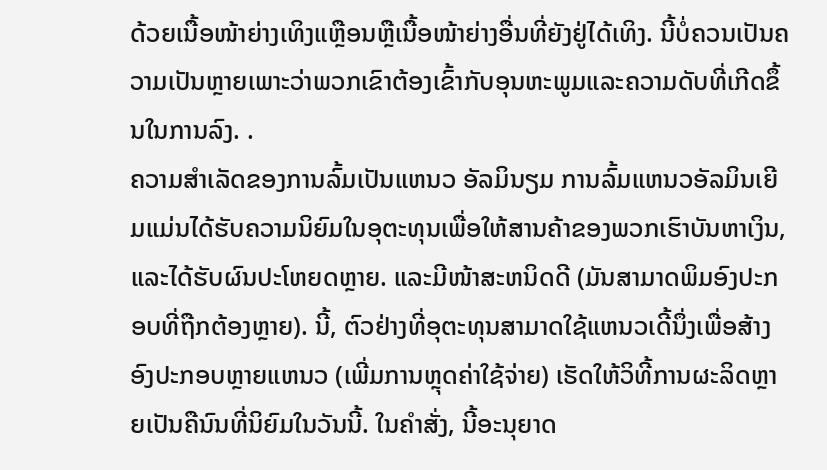ດ້ວຍເນື້ອໜ້າຍ່າງເທິງແຫຼືອນຫຼືເນື້ອໜ້າຍ່າງອື່ນທີ່ຍັງຢູ່ໄດ້ເທິງ. ນີ້ບໍ່ຄວນເປັນຄວາມເປັນຫຼາຍເພາະວ່າພວກເຂົາຕ້ອງເຂົ້າກັບອຸນຫະພູມແລະຄວາມດັບທີ່ເກີດຂຶ້ນໃນການລົງ. .
ຄວາມສຳເລັດຂອງການລົ້ມເປັນແຫນວ ອັລມິນຽມ ການລົ້ມແຫນວອັລມິນເຍີມແມ່ນໄດ້ຮັບຄວາມນິຍົມໃນອຸຕະທຸນເພື່ອໃຫ້ສານຄ້າຂອງພວກເຮົາບັນຫາເງິນ, ແລະໄດ້ຮັບຜົນປະໂຫຍດຫຼາຍ. ແລະມີໜ້າສະຫນິດດີ (ມັນສາມາດພິມອົງປະກອບທີ່ຖືກຕ້ອງຫຼາຍ). ນີ້, ຕົວຢ່າງທີ່ອຸຕະທຸນສາມາດໃຊ້ແຫນວເດີ້ນຶ່ງເພື່ອສ້າງອົງປະກອບຫຼາຍແຫນວ (ເພີ່ມການຫຼຸດຄ່າໃຊ້ຈ່າຍ) ເຮັດໃຫ້ວິທີ້ການຜະລິດຫຼາຍເປັນຄືນົນທີ່ນິຍົມໃນວັນນີ້. ໃນຄຳສັ່ງ, ນີ້ອະນຸຍາດ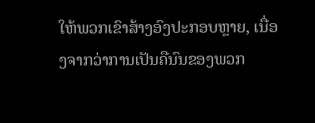ໃຫ້ພວກເຂົາສ້າງອົງປະກອບຫຼາຍ, ເນື່ອງຈາກວ່າການເປັນຄືນົນຂອງພວກ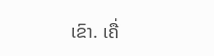ເຂົາ. ເຄື່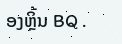ອງຫຼິ້ນ BQ .